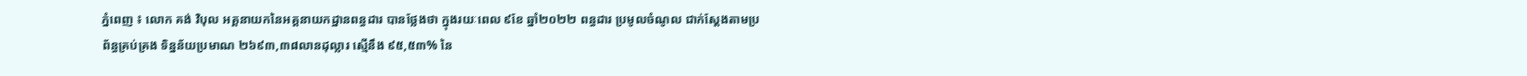ភ្នំពេញ ៖ លោក គង់ វិបុល អគ្គនាយកនៃអគ្គនាយកដ្ឋានពន្ធដារ បានថ្លែងថា ក្នុងរយៈពេល ៩ខែ ឆ្នាំ២០២២ ពន្ធដារ ប្រមូលចំណូល ជាក់ស្ដែងតាមប្រព័ន្ធគ្រប់គ្រង ទិន្នន័យប្រមាណ ២៦៩៣,៣៨លានដុល្លារ ស្មើនឹង ៩៥,៥៣% នៃ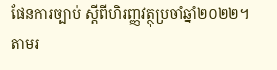ផែនការច្បាប់ ស្ដីពីហិរញ្ញវត្ថុប្រចាំឆ្នាំ២០២២។
តាមរ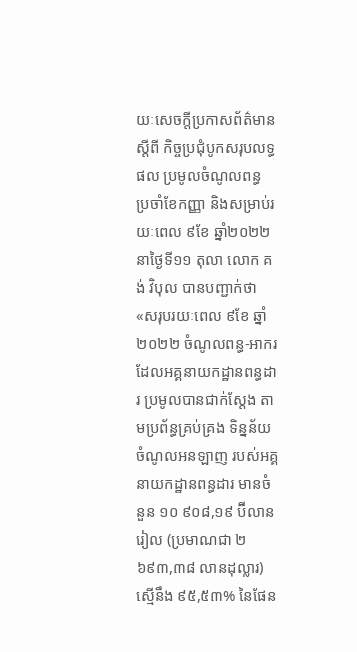យៈសេចក្ដីប្រកាសព័ត៌មាន ស្ដីពី កិច្ចប្រជុំបូកសរុបលទ្ធផល ប្រមូលចំណូលពន្ធ ប្រចាំខែកញ្ញា និងសម្រាប់រយៈពេល ៩ខែ ឆ្នាំ២០២២ នាថ្ងៃទី១១ តុលា លោក គង់ វិបុល បានបញ្ជាក់ថា «សរុបរយៈពេល ៩ខែ ឆ្នាំ២០២២ ចំណូលពន្ធ-អាករ ដែលអគ្គនាយកដ្ឋានពន្ធដារ ប្រមូលបានជាក់ស្តែង តាមប្រព័ន្ធគ្រប់គ្រង ទិន្នន័យចំណូលអនឡាញ របស់អគ្គនាយកដ្ឋានពន្ធដារ មានចំនួន ១០ ៩០៨,១៩ ប៊ីលានរៀល (ប្រមាណជា ២ ៦៩៣,៣៨ លានដុល្លារ) ស្មើនឹង ៩៥,៥៣% នៃផែន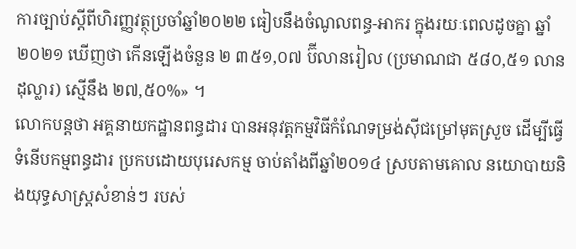ការច្បាប់ស្តីពីហិរញ្ញវត្ថុប្រចាំឆ្នាំ២០២២ ធៀបនឹងចំណូលពន្ធ-អាករ ក្នុងរយៈពេលដូចគ្នា ឆ្នាំ២០២១ ឃើញថា កើនឡើងចំនួន ២ ៣៥១,០៧ ប៊ីលានរៀល (ប្រមាណជា ៥៨០,៥១ លានដុល្លារ) ស្មើនឹង ២៧,៥០%» ។
លោកបន្ដថា អគ្គនាយកដ្ឋានពន្ធដារ បានអនុវត្តកម្មវិធីកំណែទម្រង់ស៊ីជម្រៅមុតស្រួច ដើម្បីធ្វើទំនើបកម្មពន្ធដារ ប្រកបដោយបុរេសកម្ម ចាប់តាំងពីឆ្នាំ២០១៤ ស្របតាមគោល នយោបាយនិងយុទ្ធសាស្ត្រសំខាន់ៗ របស់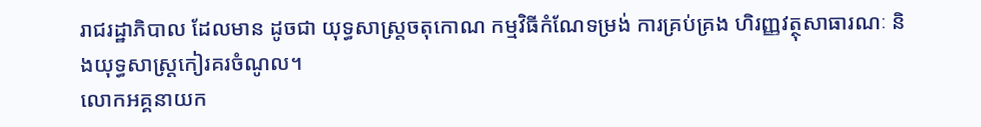រាជរដ្ឋាភិបាល ដែលមាន ដូចជា យុទ្ធសាស្ត្រចតុកោណ កម្មវិធីកំណែទម្រង់ ការគ្រប់គ្រង ហិរញ្ញវត្ថុសាធារណៈ និងយុទ្ធសាស្ត្រកៀរគរចំណូល។
លោកអគ្គនាយក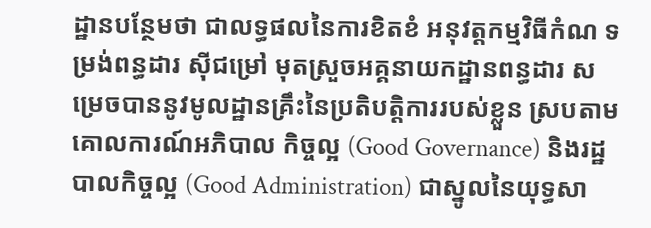ដ្ឋានបន្ថែមថា ជាលទ្ធផលនៃការខិតខំ អនុវត្តកម្មវិធីកំណ ទម្រង់ពន្ធដារ ស៊ីជម្រៅ មុតស្រួចអគ្គនាយកដ្ឋានពន្ធដារ សម្រេចបាននូវមូលដ្ឋានគ្រឹះនៃប្រតិបត្តិការរបស់ខ្លួន ស្របតាមគោលការណ៍អភិបាល កិច្ចល្អ (Good Governance) និងរដ្ឋបាលកិច្ចល្អ (Good Administration) ជាស្នូលនៃយុទ្ធសា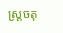ស្ត្រចតុ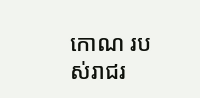កោណ របស់រាជរ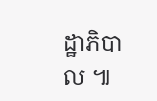ដ្ឋាភិបាល ៕